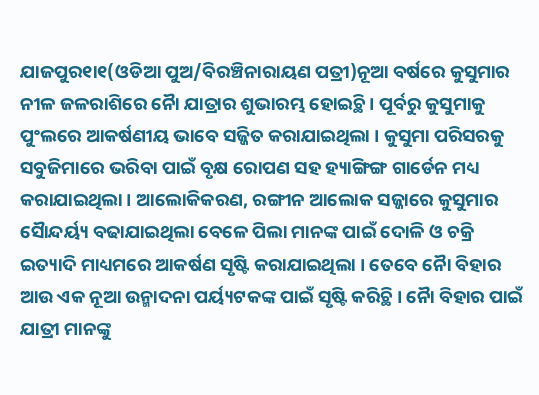ଯାଜପୁର୧ା୧(ଓଡିଆ ପୁଅ/ବିରଞ୍ଚିନାରାୟଣ ପତ୍ରୀ)ନୂଆ ବର୍ଷରେ କୁସୁମାର ନୀଳ ଜଳରାଶିରେ ନୈା ଯାତ୍ରାର ଶୁଭାରମ୍ଭ ହୋଇଚ୍ଥି । ପୂର୍ବରୁ କୁସୁମାକୁ ପୁଂଲରେ ଆକର୍ଷଣୀୟ ଭାବେ ସଜ୍ଜିତ କରାଯାଇଥିଲା । କୁସୁମା ପରିସରକୁ ସବୁଜିମାରେ ଭରିବା ପାଇଁ ବୃକ୍ଷ ରୋପଣ ସହ ହ୍ୟାଙ୍ଗିଙ୍ଗ ଗାର୍ଡେନ ମଧ୍ୟ କରାଯାଇଥିଲା । ଆଲୋକିକରଣ, ରଙ୍ଗୀନ ଆଲୋକ ସଜ୍ଜାରେ କୁସୁମାର ସୈାନ୍ଦର୍ୟ୍ୟ ବଢାଯାଇଥିଲା ବେଳେ ପିଲା ମାନଙ୍କ ପାଇଁ ଦୋଳି ଓ ଚକ୍ରି ଇତ୍ୟାଦି ମାଧ୍ୟମରେ ଆକର୍ଷଣ ସୃଷ୍ଟି କରାଯାଇଥିଲା । ତେବେ ନୈା ବିହାର ଆଉ ଏକ ନୂଆ ଉନ୍ମାଦନା ପର୍ୟ୍ୟଟକଙ୍କ ପାଇଁ ସୃଷ୍ଟି କରିଚ୍ଥି । ନୈା ବିହାର ପାଇଁ ଯାତ୍ରୀ ମାନଙ୍କୁ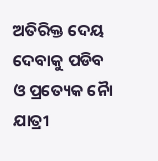ଅତିରିକ୍ତ ଦେୟ ଦେବାକୁ ପଡିବ ଓ ପ୍ରତ୍ୟେକ ନୈା ଯାତ୍ରୀ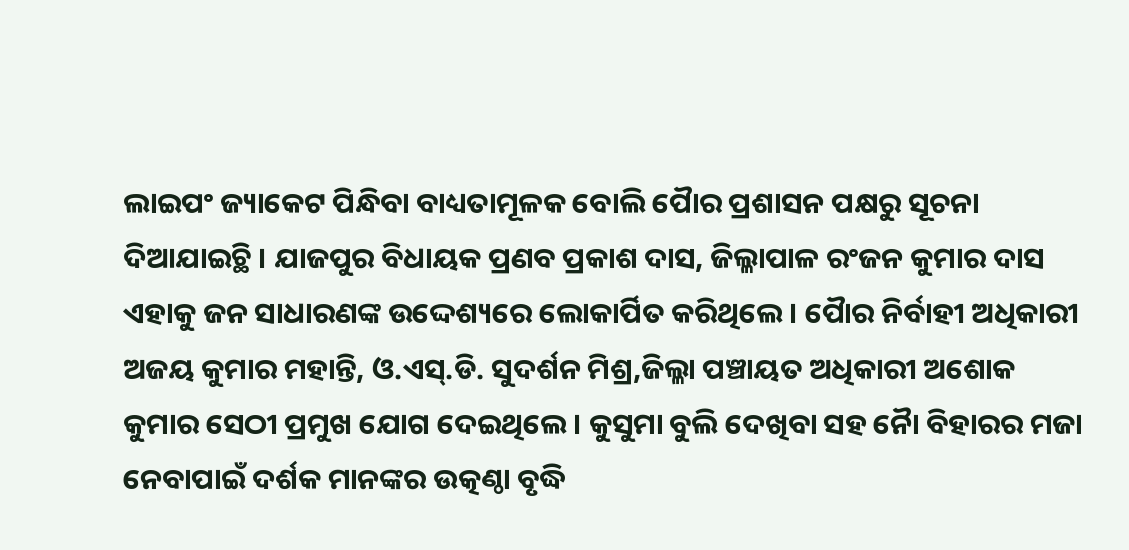ଲାଇପଂ ଜ୍ୟାକେଟ ପିନ୍ଧିବା ବାଧ୍ୟତାମୂଳକ ବୋଲି ପୈାର ପ୍ରଶାସନ ପକ୍ଷରୁ ସୂଚନା ଦିଆଯାଇଚ୍ଥି । ଯାଜପୁର ବିଧାୟକ ପ୍ରଣବ ପ୍ରକାଶ ଦାସ, ଜିଲ୍ଳାପାଳ ରଂଜନ କୁମାର ଦାସ ଏହାକୁ ଜନ ସାଧାରଣଙ୍କ ଉଦ୍ଦେଶ୍ୟରେ ଲୋକାର୍ପିତ କରିଥିଲେ । ପୈାର ନିର୍ବାହୀ ଅଧିକାରୀ ଅଜୟ କୁମାର ମହାନ୍ତି, ଓ.ଏସ୍.ଡି. ସୁଦର୍ଶନ ମିଶ୍ର,ଜିଲ୍ଳା ପଞ୍ଚାୟତ ଅଧିକାରୀ ଅଶୋକ କୁମାର ସେଠୀ ପ୍ରମୁଖ ଯୋଗ ଦେଇଥିଲେ । କୁସୁମା ବୁଲି ଦେଖିବା ସହ ନୈା ବିହାରର ମଜା ନେବାପାଇଁ ଦର୍ଶକ ମାନଙ୍କର ଉତ୍କଣ୍ଠା ବୃଦ୍ଧି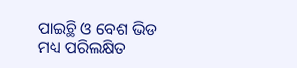ପାଇଚ୍ଥି ଓ ବେଶ ଭିଡ ମଧ୍ୟ ପରିଲକ୍ଷିତ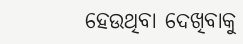ହେଉଥିବା ଦେଖିବାକୁ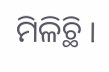ମିଳିଚ୍ଥି ।